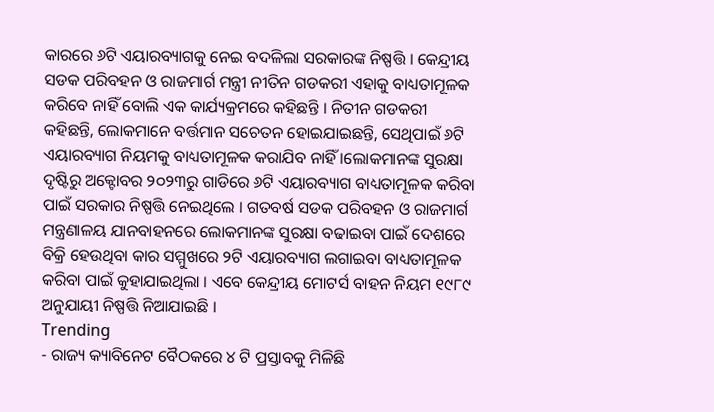କାରରେ ୬ଟି ଏୟାରବ୍ୟାଗକୁ ନେଇ ବଦଳିଲା ସରକାରଙ୍କ ନିଷ୍ପତ୍ତି । କେନ୍ଦ୍ରୀୟ ସଡକ ପରିବହନ ଓ ରାଜମାର୍ଗ ମନ୍ତ୍ରୀ ନୀତିନ ଗଡକରୀ ଏହାକୁ ବାଧ୍ୟତାମୂଳକ କରିବେ ନାହିଁ ବୋଲି ଏକ କାର୍ଯ୍ୟକ୍ରମରେ କହିଛନ୍ତି । ନିତୀନ ଗଡକରୀ କହିଛନ୍ତି, ଲୋକମାନେ ବର୍ତ୍ତମାନ ସଚେତନ ହୋଇଯାଇଛନ୍ତି, ସେଥିପାଇଁ ୬ଟି ଏୟାରବ୍ୟାଗ ନିୟମକୁ ବାଧ୍ୟତାମୂଳକ କରାଯିବ ନାହିଁ ।ଲୋକମାନଙ୍କ ସୁରକ୍ଷା ଦୃଷ୍ଟିରୁ ଅକ୍ଟୋବର ୨୦୨୩ରୁ ଗାଡିରେ ୬ଟି ଏୟାରବ୍ୟାଗ ବାଧ୍ୟତାମୂଳକ କରିବା ପାଇଁ ସରକାର ନିଷ୍ପତ୍ତି ନେଇଥିଲେ । ଗତବର୍ଷ ସଡକ ପରିବହନ ଓ ରାଜମାର୍ଗ ମନ୍ତ୍ରଣାଳୟ ଯାନବାହନରେ ଲୋକମାନଙ୍କ ସୁରକ୍ଷା ବଢାଇବା ପାଇଁ ଦେଶରେ ବିକ୍ରି ହେଉଥିବା କାର ସମ୍ମୁଖରେ ୨ଟି ଏୟାରବ୍ୟାଗ ଲଗାଇବା ବାଧ୍ୟତାମୂଳକ କରିବା ପାଇଁ କୁହାଯାଇଥିଲା । ଏବେ କେନ୍ଦ୍ରୀୟ ମୋଟର୍ସ ବାହନ ନିୟମ ୧୯୮୯ ଅନୁଯାୟୀ ନିଷ୍ପତ୍ତି ନିଆଯାଇଛି ।
Trending
- ରାଜ୍ୟ କ୍ୟାବିନେଟ ବୈଠକରେ ୪ ଟି ପ୍ରସ୍ତାବକୁ ମିଳିଛି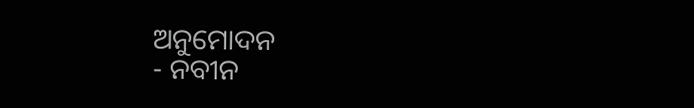ଅନୁମୋଦନ
- ନବୀନ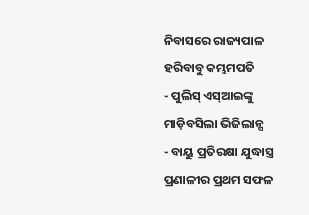ନିବାସରେ ରାଜ୍ୟପାଳ ହରିବାବୁ କମ୍ଭମପତି
- ପୁଲିସ୍ ଏସ୍ଆଇଙ୍କୁ ମାଡ଼ିବସିଲା ଭିଜିଲାନ୍ସ
- ବାୟୁ ପ୍ରତିରକ୍ଷା ଯୁଦ୍ଧାସ୍ତ୍ର ପ୍ରଣାଳୀର ପ୍ରଥମ ସଫଳ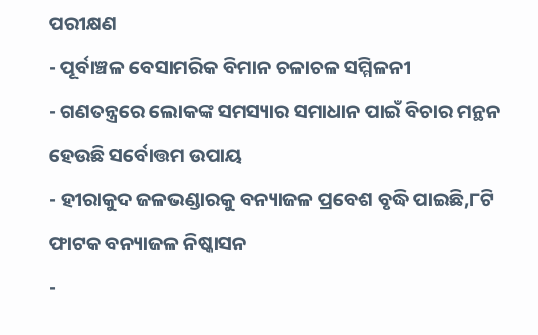ପରୀକ୍ଷଣ
- ପୂର୍ବାଞ୍ଚଳ ବେସାମରିକ ବିମାନ ଚଳାଚଳ ସମ୍ମିଳନୀ
- ଗଣତନ୍ତ୍ରରେ ଲୋକଙ୍କ ସମସ୍ୟାର ସମାଧାନ ପାଇଁ ବିଚାର ମନ୍ଥନ ହେଉଛି ସର୍ବୋତ୍ତମ ଉପାୟ
- ହୀରାକୁଦ ଜଳଭଣ୍ଡାରକୁ ବନ୍ୟାଜଳ ପ୍ରବେଶ ବୃଦ୍ଧି ପାଇଛି,୮ଟି ଫାଟକ ବନ୍ୟାଜଳ ନିଷ୍କାସନ
-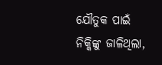ଯୌତୁକ ପାଇଁ ନିକ୍କିଙ୍କୁ ଜାଳିଥିଲା,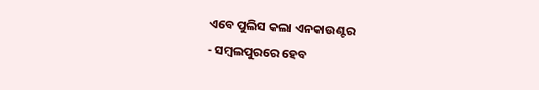ଏବେ ପୁଲିସ କଲା ଏନକାଉଣ୍ଟର
- ସମ୍ବଲପୁରରେ ହେବ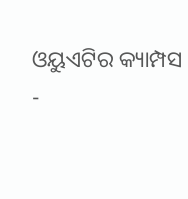ଓୟୁଏଟିର କ୍ୟାମ୍ପସ
-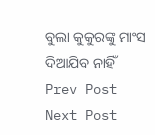ବୁଲା କୁକୁରଙ୍କୁ ମାଂସ ଦିଆଯିବ ନାହିଁ
Prev Post
Next Post